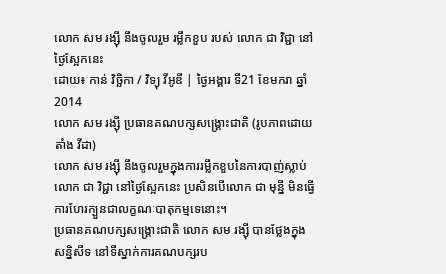លោក សម រង្ស៊ី នឹងចូលរួម រម្លឹកខួប របស់ លោក ជា វិជ្ជា នៅថ្ងៃស្អែកនេះ
ដោយ៖ កាន់ វិច្ឆិកា / វិទ្យុ វីអូឌី | ថ្ងៃអង្គារ ទី21 ខែមករា ឆ្នាំ2014
លោក សម រង្ស៊ី ប្រធានគណបក្សសង្គ្រោះជាតិ (រូបភាពដោយ តាំង វីដា)
លោក សម រង្ស៊ី នឹងចូលរួមក្នុងការរម្លឹកខួបនៃការបាញ់ស្លាប់លោក ជា វិជ្ជា នៅថ្ងៃស្អែកនេះ ប្រសិនបើលោក ជា មុន្នី មិនធ្វើការហែរក្បួនជាលក្ខណៈបាតុកម្មទេនោះ។
ប្រធានគណបក្សសង្គ្រោះជាតិ លោក សម រង្ស៊ី បានថ្លែងក្នុងសន្និសីទ នៅទីស្នាក់ការគណបក្សរប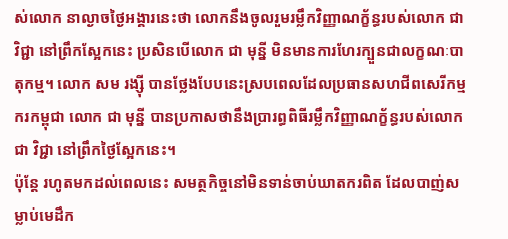ស់លោក នាល្ងាចថ្ងៃអង្គារនេះថា លោកនឹងចូលរួមរម្លឹកវិញ្ញាណក្ខ័ន្ធរបស់លោក ជា វិជ្ជា នៅព្រឹកស្អែកនេះ ប្រសិនបើលោក ជា មុន្នី មិនមានការហែរក្បួនជាលក្ខណៈបាតុកម្ម។ លោក សម រង្ស៊ី បានថ្លែងបែបនេះស្របពេលដែលប្រធានសហជីពសេរីកម្មករកម្ពុជា លោក ជា មុន្នី បានប្រកាសថានឹងប្រារព្ធពិធីរម្លឹកវិញ្ញាណក្ខ័ន្ធរបស់លោក ជា វិជ្ជា នៅព្រឹកថ្ងៃស្អែកនេះ។
ប៉ុន្តែ រហូតមកដល់ពេលនេះ សមត្ថកិច្ចនៅមិនទាន់ចាប់ឃាតករពិត ដែលបាញ់សម្លាប់មេដឹក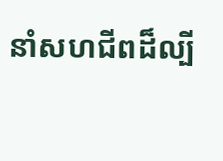នាំសហជីពដ៏ល្បី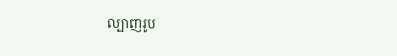ល្បាញរូប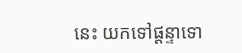នេះ យកទៅផ្តន្ទាទោ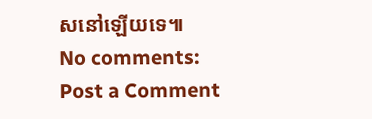សនៅឡើយទេ៕
No comments:
Post a Comment